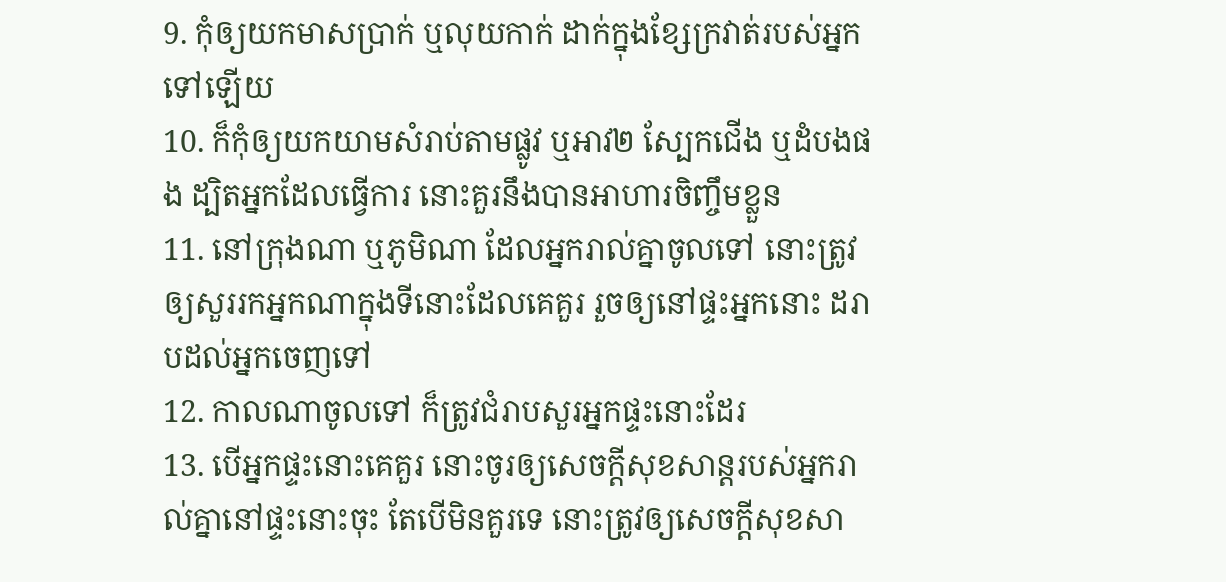9. កុំឲ្យយកមាសប្រាក់ ឬលុយកាក់ ដាក់ក្នុងខ្សែក្រវាត់របស់អ្នកទៅឡើយ
10. ក៏កុំឲ្យយកយាមសំរាប់តាមផ្លូវ ឬអាវ២ ស្បែកជើង ឬដំបងផង ដ្បិតអ្នកដែលធ្វើការ នោះគួរនឹងបានអាហារចិញ្ចឹមខ្លួន
11. នៅក្រុងណា ឬភូមិណា ដែលអ្នករាល់គ្នាចូលទៅ នោះត្រូវឲ្យសួររកអ្នកណាក្នុងទីនោះដែលគេគួរ រួចឲ្យនៅផ្ទះអ្នកនោះ ដរាបដល់អ្នកចេញទៅ
12. កាលណាចូលទៅ ក៏ត្រូវជំរាបសួរអ្នកផ្ទះនោះដែរ
13. បើអ្នកផ្ទះនោះគេគួរ នោះចូរឲ្យសេចក្ដីសុខសាន្តរបស់អ្នករាល់គ្នានៅផ្ទះនោះចុះ តែបើមិនគួរទេ នោះត្រូវឲ្យសេចក្ដីសុខសា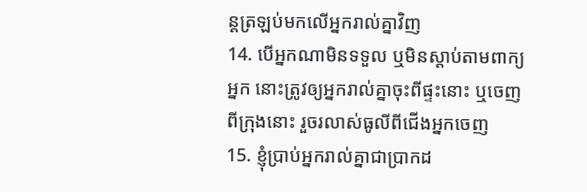ន្តត្រឡប់មកលើអ្នករាល់គ្នាវិញ
14. បើអ្នកណាមិនទទួល ឬមិនស្តាប់តាមពាក្យអ្នក នោះត្រូវឲ្យអ្នករាល់គ្នាចុះពីផ្ទះនោះ ឬចេញពីក្រុងនោះ រួចរលាស់ធូលីពីជើងអ្នកចេញ
15. ខ្ញុំប្រាប់អ្នករាល់គ្នាជាប្រាកដ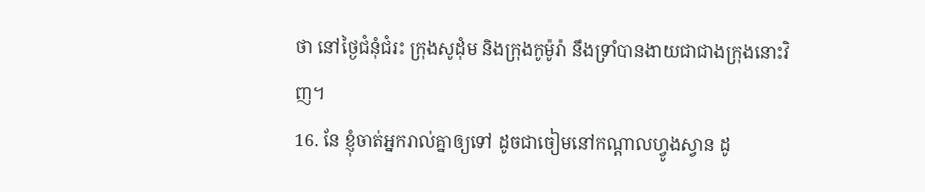ថា នៅថ្ងៃជំនុំជំរះ ក្រុងសូដុំម និងក្រុងកូម៉ូរ៉ា នឹងទ្រាំបានងាយជាជាងក្រុងនោះវិញ។
16. នែ ខ្ញុំចាត់អ្នករាល់គ្នាឲ្យទៅ ដូចជាចៀមនៅកណ្តាលហ្វូងស្វាន ដូ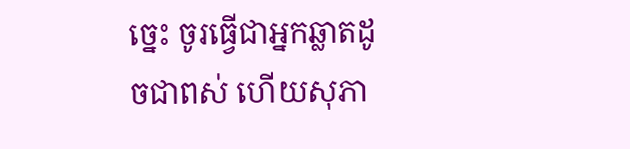ច្នេះ ចូរធ្វើជាអ្នកឆ្លាតដូចជាពស់ ហើយសុភា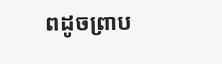ពដូចព្រាប